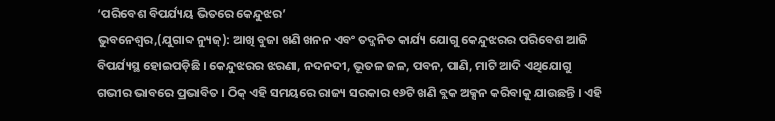‘ପରିବେଶ ବିପର୍ଯ୍ୟୟ ଭିତରେ କେନ୍ଦୁଝର’
ଭୁବନେଶ୍ୱର,(ଯୁଗାବ୍ଦ ନ୍ୟୁଜ୍): ଆଖି ବୁଜା ଖଣି ଖନନ ଏବଂ ତଦ୍ଜନିତ କାର୍ଯ୍ୟ ଯୋଗୁ କେନ୍ଦୁଝରର ପରିବେଶ ଆଜି ବିପର୍ଯ୍ୟସ୍ଥ ହୋଇପଡ଼ିଛି । କେନ୍ଦୁଝରର ଝରଣା, ନଦନଦୀ, ଭୂତଳ ଜଳ, ପବନ, ପାଣି, ମାଟି ଆଦି ଏଥିଯୋଗୁ ଗଭୀର ଭାବରେ ପ୍ରଭାବିତ । ଠିକ୍ ଏହି ସମୟରେ ରାଜ୍ୟ ସରକାର ୧୬ଟି ଖଣି ବ୍ଲକ ଅକ୍ସନ କରିବାକୁ ଯାଉଛନ୍ତି । ଏହି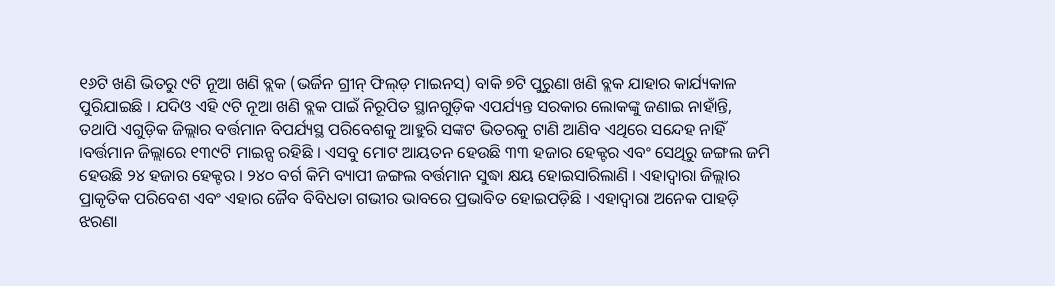୧୬ଟି ଖଣି ଭିତରୁ ୯ଟି ନୂଆ ଖଣି ବ୍ଲକ (ଭର୍ଜିନ ଗ୍ରୀନ୍ ଫିଲ୍ଡ଼ ମାଇନସ୍) ବାକି ୭ଟି ପୁରୁଣା ଖଣି ବ୍ଲକ ଯାହାର କାର୍ଯ୍ୟକାଳ ପୁରିଯାଇଛି । ଯଦିଓ ଏହି ୯ଟି ନୂଆ ଖଣି ବ୍ଲକ ପାଇଁ ନିରୂପିତ ସ୍ଥାନଗୁଡ଼ିକ ଏପର୍ଯ୍ୟନ୍ତ ସରକାର ଲୋକଙ୍କୁ ଜଣାଇ ନାହାଁନ୍ତି, ତଥାପି ଏଗୁଡ଼ିକ ଜିଲ୍ଲାର ବର୍ତ୍ତମାନ ବିପର୍ଯ୍ୟସ୍ଥ ପରିବେଶକୁ ଆହୁରି ସଙ୍କଟ ଭିତରକୁ ଟାଣି ଆଣିବ ଏଥିରେ ସନ୍ଦେହ ନାହିଁ ।ବର୍ତ୍ତମାନ ଜିଲ୍ଲାରେ ୧୩୯ଟି ମାଇନ୍ସ ରହିଛି । ଏସବୁ ମୋଟ ଆୟତନ ହେଉଛି ୩୩ ହଜାର ହେକ୍ଟର ଏବଂ ସେଥିରୁ ଜଙ୍ଗଲ ଜମି ହେଉଛି ୨୪ ହଜାର ହେକ୍ଟର । ୨୪୦ ବର୍ଗ କିମି ବ୍ୟାପୀ ଜଙ୍ଗଲ ବର୍ତ୍ତମାନ ସୁଦ୍ଧା କ୍ଷୟ ହୋଇସାରିଲାଣି । ଏହାଦ୍ୱାରା ଜିଲ୍ଲାର ପ୍ରାକୃତିକ ପରିବେଶ ଏବଂ ଏହାର ଜୈବ ବିବିଧତା ଗଭୀର ଭାବରେ ପ୍ରଭାବିତ ହୋଇପଡ଼ିଛି । ଏହାଦ୍ୱାରା ଅନେକ ପାହଡ଼ି ଝରଣା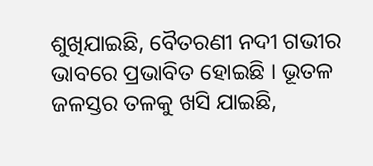ଶୁଖିଯାଇଛି, ବୈତରଣୀ ନଦୀ ଗଭୀର ଭାବରେ ପ୍ରଭାବିତ ହୋଇଛି । ଭୂତଳ ଜଳସ୍ତର ତଳକୁ ଖସି ଯାଇଛି,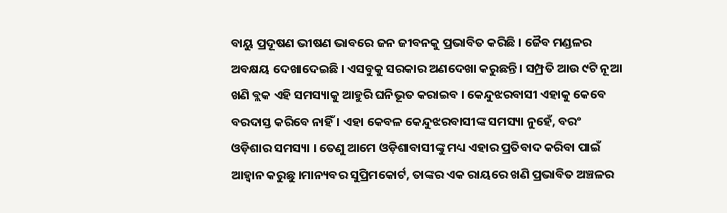ବାୟୁ ପ୍ରଦୂଷଣ ଭୀଷଣ ଭାବରେ ଜନ ଜୀବନକୁ ପ୍ରଭାବିତ କରିଛି । ଜୈବ ମଣ୍ଡଳର ଅବକ୍ଷୟ ଦେଖାଦେଇଛି । ଏସବୁକୁ ସରକାର ଅଣଦେଖା କରୁଛନ୍ତି । ସମ୍ପ୍ରତି ଆଉ ୯ଟି ନୂଆ ଖଣି ବ୍ଲକ ଏହି ସମସ୍ୟାକୁ ଆହୁରି ଘନିଭୂତ କରାଇବ । କେନ୍ଦୁଝରବାସୀ ଏହାକୁ କେବେ ବରଦାସ୍ତ କରିବେ ନାହିଁ । ଏହା କେବଳ କେନ୍ଦୁଝରବାସୀଙ୍କ ସମସ୍ୟା ନୁହେଁ, ବରଂ ଓଡ଼ିଶାର ସମସ୍ୟା । ତେଣୁ ଆମେ ଓଡ଼ିଶାବାସୀଙ୍କୁ ମଧ୍ୟ ଏହାର ପ୍ରତିବାଦ କରିବା ପାଇଁ ଆହ୍ୱାନ କରୁଛୁ ।ମାନ୍ୟବର ସୁପ୍ରିମକୋର୍ଟ, ତାଙ୍କର ଏକ ରାୟରେ ଖଣି ପ୍ରଭାବିତ ଅଞ୍ଚଳର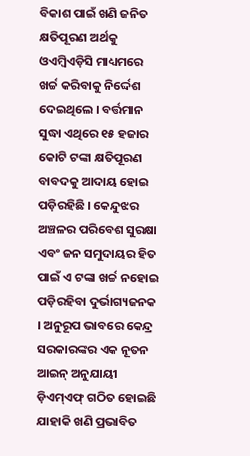ବିକାଶ ପାଇଁ ଖଣି ଜନିତ କ୍ଷତିପୂରଣ ଅର୍ଥକୁ ଓଏମ୍ବିଏଡ଼ିସି ମାଧ୍ୟମରେ ଖର୍ଚ୍ଚ କରିବାକୁ ନିର୍ଦ୍ଦେଶ ଦେଇଥିଲେ । ବର୍ତ୍ତମାନ ସୁଦ୍ଧା ଏଥିରେ ୧୫ ହଜାର କୋଟି ଟଙ୍କା କ୍ଷତିପୂରଣ ବାବଦକୁ ଆଦାୟ ହୋଇ ପଡ଼ିରହିଛି । କେନ୍ଦୁଝର ଅଞ୍ଚଳର ପରିବେଶ ସୁରକ୍ଷା ଏବଂ ଜନ ସମୁଦାୟର ହିତ ପାଇଁ ଏ ଟଙ୍କା ଖର୍ଚ୍ଚ ନହୋଇ ପଡ଼ିରହିବା ଦୁର୍ଭାଗ୍ୟଜନକ । ଅନୁରୂପ ଭାବରେ କେନ୍ଦ୍ର ସରକାରଙ୍କର ଏକ ନୂତନ ଆଇନ୍ ଅନୁଯାୟୀ ଡ଼ିଏମ୍ଏଫ୍ ଗଠିତ ହୋଇଛି ଯାହାକି ଖଣି ପ୍ରଭାବିତ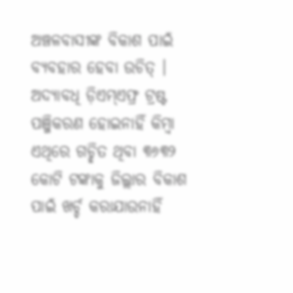ଅଞ୍ଚଳବାସୀଙ୍କ ବିକାଶ ପାଇଁ ବ୍ୟବହାର ହେବା ଉଚିତ୍ । ଅଦ୍ୟାବଧି ଡ଼ିଏମ୍ଏଫ୍ର ଟ୍ରଷ୍ଟ ପଞ୍ଜିକରଣ ହୋଇନାହିଁ କିମ୍ବା ଏଥିରେ ଗଚ୍ଛିତ ଥିବା ୩୬୩୨ କୋଟି ଟଙ୍କାକୁ ଜିଲ୍ଲାର ବିକାଶ ପାଇଁ ଖର୍ଚ୍ଚ କରାଯାଉନାହିଁ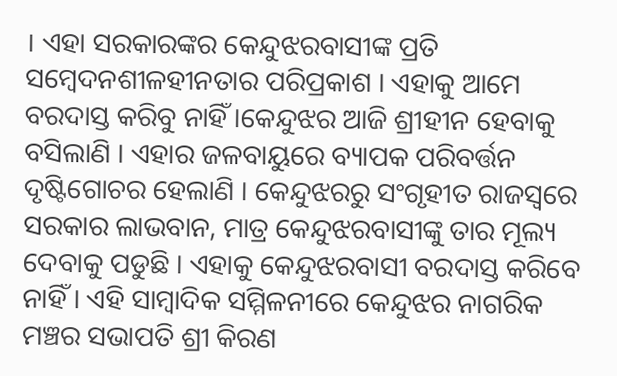। ଏହା ସରକାରଙ୍କର କେନ୍ଦୁଝରବାସୀଙ୍କ ପ୍ରତି ସମ୍ବେଦନଶୀଳହୀନତାର ପରିପ୍ରକାଶ । ଏହାକୁ ଆମେ ବରଦାସ୍ତ କରିବୁ ନାହିଁ ।କେନ୍ଦୁଝର ଆଜି ଶ୍ରୀହୀନ ହେବାକୁ ବସିଲାଣି । ଏହାର ଜଳବାୟୁରେ ବ୍ୟାପକ ପରିବର୍ତ୍ତନ ଦୃଷ୍ଟିଗୋଚର ହେଲାଣି । କେନ୍ଦୁଝରରୁ ସଂଗୃହୀତ ରାଜସ୍ୱରେ ସରକାର ଲାଭବାନ, ମାତ୍ର କେନ୍ଦୁଝରବାସୀଙ୍କୁ ତାର ମୂଲ୍ୟ ଦେବାକୁ ପଡୁଛି । ଏହାକୁ କେନ୍ଦୁଝରବାସୀ ବରଦାସ୍ତ କରିବେ ନାହିଁ । ଏହି ସାମ୍ବାଦିକ ସମ୍ମିଳନୀରେ କେନ୍ଦୁଝର ନାଗରିକ ମଞ୍ଚର ସଭାପତି ଶ୍ରୀ କିରଣ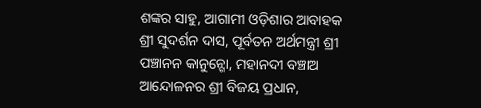ଶଙ୍କର ସାହୁ, ଆଗାମୀ ଓଡ଼ିଶାର ଆବାହକ ଶ୍ରୀ ସୁଦର୍ଶନ ଦାସ, ପୂର୍ବତନ ଅର୍ଥମନ୍ତ୍ରୀ ଶ୍ରୀ ପଞ୍ଚାନନ କାନୁନ୍ଗୋ, ମହାନଦୀ ବଞ୍ଚାଅ ଆନ୍ଦୋଳନର ଶ୍ରୀ ବିଜୟ ପ୍ରଧାନ,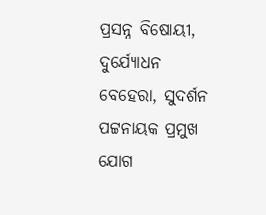ପ୍ରସନ୍ନ ବିଷୋୟୀ, ଦୁର୍ଯ୍ୟୋଧନ ବେହେରା, ସୁଦର୍ଶନ ପଟ୍ଟନାୟକ ପ୍ରମୁଖ ଯୋଗ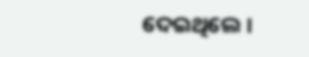ଦେଇଥିଲେ ।